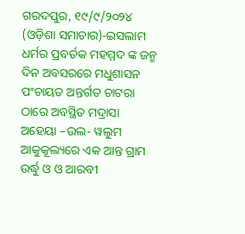ଗରଦପୁର, ୧୯/୯/୨୦୨୪ (ଓଡ଼ିଶା ସମାଚାର)-ଇସଲାମ ଧର୍ମର ପ୍ରବର୍ତକ ମହମ୍ମଦ ଙ୍କ ଜନ୍ମ ଦିନ ଅବସରରେ ମଧୁଶାସନ ପଂଚାୟତ ଅନ୍ତର୍ଗତ ଚାଟରା ଠାରେ ଅବସ୍ଥିତ ମଦ୍ରାସା ଅହେୟା –ଉଲ- ୱଲୁମ ଆକୁକୂଲ୍ୟରେ ଏକ ଆନ୍ତ ଗ୍ରାମ ଉର୍ଦ୍ଧୁ ଓ ଓ ଆରବୀ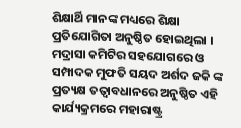ଶିକ୍ଷାର୍ଥି ମାନଙ୍କ ମଧ୍ୟରେ ଶିକ୍ଷା ପ୍ରତିଯୋଗିତା ଅନୁଷ୍ଠିତ ହୋଇଥିଲା । ମଦ୍ରାସା କମିଟିର ସହଯୋଗରେ ଓ ସମ୍ପାଦକ ମୁଫତି ସୟଦ ଅର୍ଶଦ ଜକି ଙ୍କ ପ୍ରତ୍ୟକ୍ଷ ତତ୍ୱାବଧାନରେ ଅନୁଷ୍ଠିତ ଏହି କାର୍ଯ୍ୟକ୍ରମରେ ମହାରାଷ୍ଟ୍ର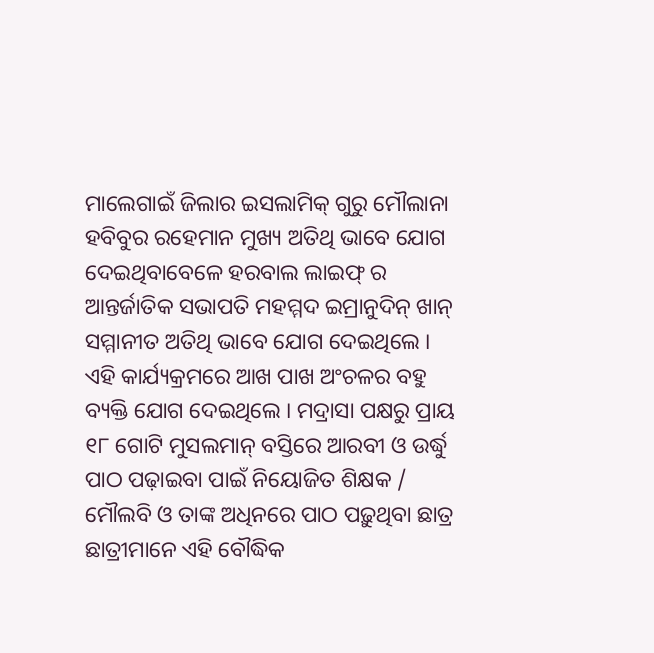ମାଲେଗାଇଁ ଜିଲାର ଇସଲାମିକ୍ ଗୁରୁ ମୌଲାନା ହବିବୁର ରହେମାନ ମୁଖ୍ୟ ଅତିଥି ଭାବେ ଯୋଗ ଦେଇଥିବାବେଳେ ହରବାଲ ଲାଇଫ୍ ର ଆନ୍ତର୍ଜାତିକ ସଭାପତି ମହମ୍ମଦ ଇମ୍ରାନୁଦିନ୍ ଖାନ୍ ସମ୍ମାନୀତ ଅତିଥି ଭାବେ ଯୋଗ ଦେଇଥିଲେ । ଏହି କାର୍ଯ୍ୟକ୍ରମରେ ଆଖ ପାଖ ଅଂଚଳର ବହୁ ବ୍ୟକ୍ତି ଯୋଗ ଦେଇଥିଲେ । ମଦ୍ରାସା ପକ୍ଷରୁ ପ୍ରାୟ ୧୮ ଗୋଟି ମୁସଲମାନ୍ ବସ୍ତିରେ ଆରବୀ ଓ ଉର୍ଦ୍ଧୁ ପାଠ ପଢ଼ାଇବା ପାଇଁ ନିୟୋଜିତ ଶିକ୍ଷକ / ମୌଲବି ଓ ତାଙ୍କ ଅଧିନରେ ପାଠ ପଢ଼ୁଥିବା ଛାତ୍ର ଛାତ୍ରୀମାନେ ଏହି ବୌଦ୍ଧିକ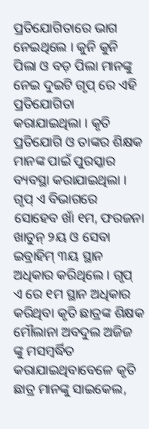ପ୍ରତିଯୋଗିତାରେ ଭାଗ ନେଇଥିଲେ । କୁନି କୁନି ପିଲା ଓ ବଡ଼ ପିଲା ମାନଙ୍କୁ ନେଇ ଦୁଇଟି ଗୃପ୍ ରେ ଏହି ପ୍ରତିଯୋଗିତା କରାଯାଇଥିଲା । କୃତି ପ୍ରତିଯୋଗି ଓ ତାଙ୍କର ଶିକ୍ଷକ ମାନଙ୍କ ପାଇଁ ପୁରସ୍କାର ବ୍ୟବସ୍ଥା କରାଯାଇଥିଲା । ଗୃପ୍ ଏ ବିଭାଗରେ ସୋହେବ ଖାଁ ୧ମ, ଫରଜନା ଖାତୁନ୍ ୨ୟ ଓ ସେବା ଇବ୍ରାହିମ୍ ୩ୟ ସ୍ଥାନ ଅଧିକାର କରିଥିଲେ । ଗୃପ୍ ଏ ରେ ୧ମ ସ୍ଥାନ ଅଧିକାର କରିଥିବା କୃତି ଛାତ୍ରଙ୍କ ଶିକ୍ଷକ ମୌଲାନା ଅବଦୁଲ ଅଜିଜ ଙ୍କୁ ମସମ୍ବର୍ଦ୍ଧିତ କରାଯାଇଥିବାବେଳେ କୃତି ଛାତ୍ର ମାନଙ୍କୁ ସାଇକେଲ,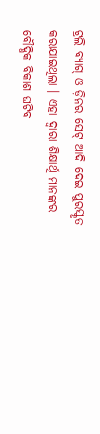ଟ୍ରଲି ବ୍ୟାଗ୍ ଓ ଡ଼ିନର ସେଟ୍ ଆଦି ଦେଇ ପୁରସ୍କୃତ କରାଯାଇଥିଲା । ଏହା ଦ୍ୱାରା ଶିକ୍ଷାର୍ଥି ମାନଙ୍କର ବୌଦ୍ଧିକ ବିକାଶ ଘଟିବ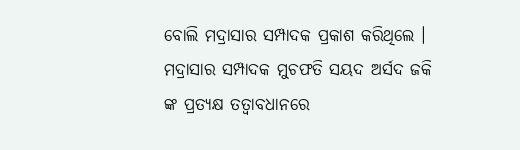ବୋଲି ମଦ୍ରାସାର ସମ୍ପାଦକ ପ୍ରକାଶ କରିଥିଲେ । ମଦ୍ରାସାର ସମ୍ପାଦକ ମୁଚଫତି ସୟଦ ଅର୍ସଦ ଜକି ଙ୍କ ପ୍ରତ୍ୟକ୍ଷ ତତ୍ୱାବଧାନରେ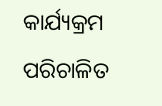କାର୍ଯ୍ୟକ୍ରମ ପରିଚାଳିତ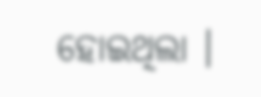ହୋଇଥିଲା ।